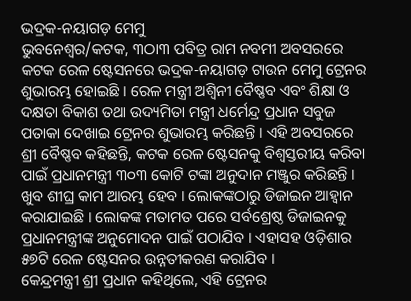ଭଦ୍ରକ-ନୟାଗଡ଼ ମେମୁ
ଭୁବନେଶ୍ୱର/କଟକ, ୩ଠା୩ ପବିତ୍ର ରାମ ନବମୀ ଅବସରରେ କଟକ ରେଳ ଷ୍ଟେସନରେ ଭଦ୍ରକ-ନୟାଗଡ଼ ଟାଉନ ମେମୁ ଟ୍ରେନର ଶୁଭାରମ୍ଭ ହୋଇଛି । ରେଳ ମନ୍ତ୍ରୀ ଅଶ୍ୱିନୀ ବୈଷ୍ଣବ ଏବଂ ଶିକ୍ଷା ଓ ଦକ୍ଷତା ବିକାଶ ତଥା ଉଦ୍ୟମିତା ମନ୍ତ୍ରୀ ଧର୍ମେନ୍ଦ୍ର ପ୍ରଧାନ ସବୁଜ ପତାକା ଦେଖାଇ ଟ୍ରେନର ଶୁଭାରମ୍ଭ କରିଛନ୍ତି । ଏହି ଅବସରରେ ଶ୍ରୀ ବୈଷ୍ଣବ କହିଛନ୍ତି, କଟକ ରେଳ ଷ୍ଟେସନକୁ ବିଶ୍ୱସ୍ତରୀୟ କରିବା ପାଇଁ ପ୍ରଧାନମନ୍ତ୍ରୀ ୩୦୩ କୋଟି ଟଙ୍କା ଅନୁଦାନ ମଞ୍ଜୁର କରିଛନ୍ତି । ଖୁବ ଶୀଘ୍ର କାମ ଆରମ୍ଭ ହେବ । ଲୋକଙ୍କଠାରୁ ଡିଜାଇନ ଆହ୍ୱାନ କରାଯାଇଛି । ଲୋକଙ୍କ ମତାମତ ପରେ ସର୍ବଶ୍ରେଷ୍ଠ ଡିଜାଇନକୁ ପ୍ରଧାନମନ୍ତ୍ରୀଙ୍କ ଅନୁମୋଦନ ପାଇଁ ପଠାଯିବ । ଏହାସହ ଓଡ଼ିଶାର ୫୭ଟି ରେଳ ଷ୍ଟେସନର ଉନ୍ନତୀକରଣ କରାଯିବ ।
କେନ୍ଦ୍ରମନ୍ତ୍ରୀ ଶ୍ରୀ ପ୍ରଧାନ କହିଥିଲେ, ଏହି ଟ୍ରେନର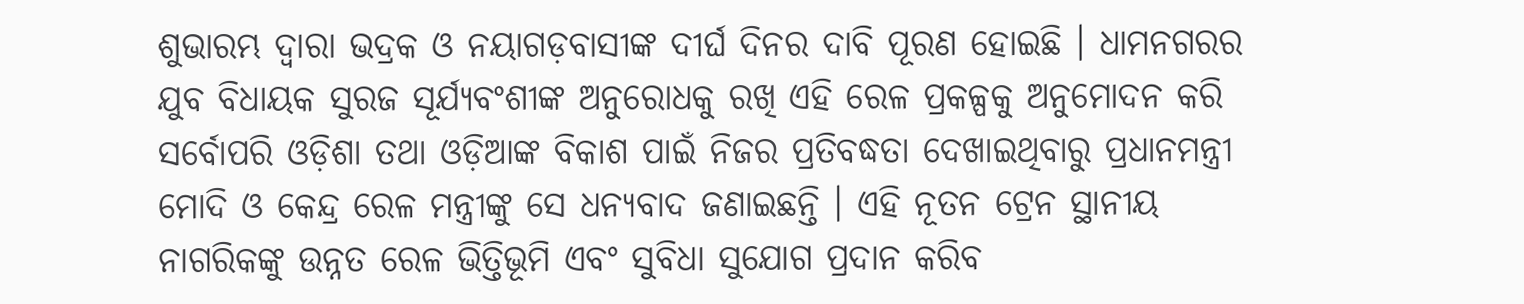ଶୁଭାରମ୍ଭ ଦ୍ୱାରା ଭଦ୍ରକ ଓ ନୟାଗଡ଼ବାସୀଙ୍କ ଦୀର୍ଘ ଦିନର ଦାବି ପୂରଣ ହୋଇଛି । ଧାମନଗରର ଯୁବ ବିଧାୟକ ସୁରଜ ସୂର୍ଯ୍ୟବଂଶୀଙ୍କ ଅନୁରୋଧକୁ ରଖି ଏହି ରେଳ ପ୍ରକଳ୍ପକୁ ଅନୁମୋଦନ କରି ସର୍ବୋପରି ଓଡ଼ିଶା ତଥା ଓଡ଼ିଆଙ୍କ ବିକାଶ ପାଇଁ ନିଜର ପ୍ରତିବଦ୍ଧତା ଦେଖାଇଥିବାରୁ ପ୍ରଧାନମନ୍ତ୍ରୀ ମୋଦି ଓ କେନ୍ଦ୍ର ରେଳ ମନ୍ତ୍ରୀଙ୍କୁ ସେ ଧନ୍ୟବାଦ ଜଣାଇଛନ୍ତି । ଏହି ନୂତନ ଟ୍ରେନ ସ୍ଥାନୀୟ ନାଗରିକଙ୍କୁ ଉନ୍ନତ ରେଳ ଭିତ୍ତିଭୂମି ଏବଂ ସୁବିଧା ସୁଯୋଗ ପ୍ରଦାନ କରିବ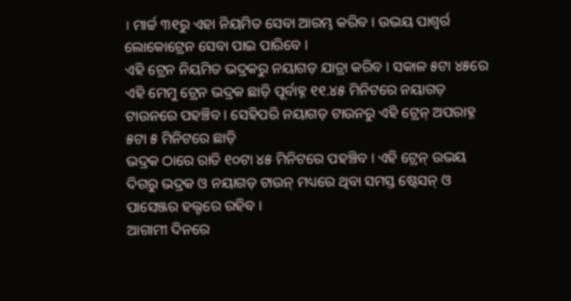। ମାର୍ଚ୍ଚ ୩୧ରୁ ଏହା ନିୟମିତ ସେବା ଆରମ୍ଭ କରିବ । ଉଭୟ ପାଶ୍ୱର୍ର ଲୋକୋଟ୍ରେନ ସେବା ପାଇ ପାରିବେ ।
ଏହି ଟ୍ରେନ ନିୟମିତ ଭଦ୍ରକରୁ ନୟାଗଡ଼ ଯାତ୍ରା କରିବ । ସକାଳ ୫ଟା ୪୫ରେ ଏହି ମେମୁ ଟ୍ରେନ ଭଦ୍ରକ ଛାଡ଼ି ପୂର୍ବାହ୍ନ ୧୧.୪୫ ମିନିଟରେ ନୟାଗଡ଼ ଟାଉନରେ ପହଞ୍ଚିବ । ସେହିପରି ନୟାଗଡ଼ ଟାଉନରୁ ଏହି ଟ୍ରେନ୍ ଅପରାହ୍ନ ୫ଟା ୫ ମିନିଟରେ ଛାଡ଼ି
ଭଦ୍ରକ ଠାରେ ରାତି ୧୦ଟା ୪୫ ମିନିଟରେ ପହଞ୍ଚିବ । ଏହି ଟ୍ରେନ୍ ଉଭୟ ଦିଗରୁ ଭଦ୍ରକ ଓ ନୟାଗଡ଼ ଟାଉନ୍ ମଧ୍ୟରେ ଥିବା ସମସ୍ତ ଷ୍ଟେସନ୍ ଓ ପାସେଞ୍ଜର ହଲ୍ଟରେ ରହିବ ।
ଆଗାମୀ ଦିନରେ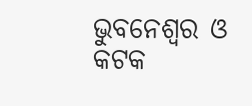ଭୁବନେଶ୍ୱର ଓ କଟକ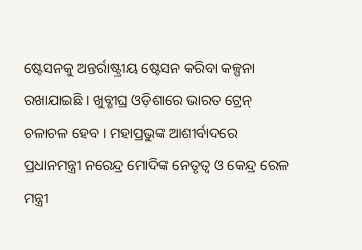ଷ୍ଟେସନକୁ ଅନ୍ତର୍ରାଷ୍ଟ୍ରୀୟ ଷ୍ଟେସନ କରିବା କଳ୍ପନା ରଖାଯାଇଛି । ଖୁବ୍ଶୀଘ୍ର ଓଡ଼ିଶାରେ ଭାରତ ଟ୍ରେନ୍ ଚଳାଚଳ ହେବ । ମହାପ୍ରଭୁଙ୍କ ଆଶୀର୍ବାଦରେ ପ୍ରଧାନମନ୍ତ୍ରୀ ନରେନ୍ଦ୍ର ମୋଦିଙ୍କ ନେତୃତ୍ୱ ଓ କେନ୍ଦ୍ର ରେଳ ମନ୍ତ୍ରୀ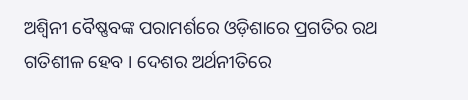ଅଶ୍ୱିନୀ ବୈଷ୍ଣବଙ୍କ ପରାମର୍ଶରେ ଓଡ଼ିଶାରେ ପ୍ରଗତିର ରଥ ଗତିଶୀଳ ହେବ । ଦେଶର ଅର୍ଥନୀତିରେ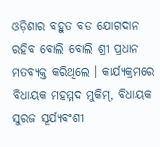ଓଡ଼ିଶାର ବହୁତ ବଡ ଯୋଗଦାନ ରହିବ ବୋଲି ବୋଲି ଶ୍ରୀ ପ୍ରଧାନ ମତବ୍ୟକ୍ତ କରିଥିଲେ । କାର୍ଯ୍ୟକ୍ରମରେ ବିଧାୟକ ମହମ୍ମଦ ମୁକିମ୍, ବିଧାୟକ ସୁରଜ ସୂର୍ଯ୍ୟବଂଶୀ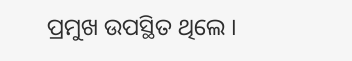ପ୍ରମୁଖ ଉପସ୍ଥିତ ଥିଲେ ।